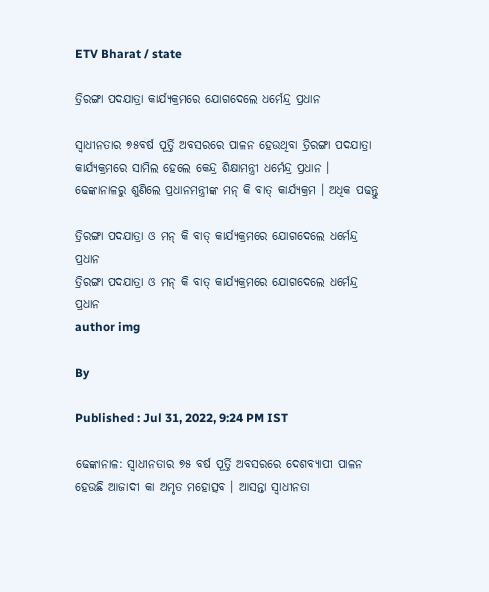ETV Bharat / state

ତ୍ରିରଙ୍ଗା ପଦଯାତ୍ରା କାର୍ଯ୍ୟକ୍ରମରେ ଯୋଗଦେଲେ ଧର୍ମେନ୍ଦ୍ର ପ୍ରଧାନ

ସ୍ବାଧୀନତାର ୭୫ବର୍ଷ ପୂର୍ତ୍ତି ଅବସରରେ ପାଳନ ହେଉଥିବା ତ୍ରିରଙ୍ଗା ପଦଯାତ୍ରା କାର୍ଯ୍ୟକ୍ରମରେ ସାମିଲ ହେଲେ କେନ୍ଦ୍ର ଶିକ୍ଷାମନ୍ତ୍ରୀ ଧର୍ମେନ୍ଦ୍ର ପ୍ରଧାନ । ଢେଙ୍କାନାଳରୁ ଶୁଣିଲେ ପ୍ରଧାନମନ୍ତ୍ରୀଙ୍କ ମନ୍ କି ବାତ୍ କାର୍ଯ୍ୟକ୍ରମ । ଅଧିକ ପଢନ୍ତୁ

ତ୍ରିରଙ୍ଗା ପଦଯାତ୍ରା ଓ ମନ୍ କି ବାତ୍ କାର୍ଯ୍ୟକ୍ରମରେ ଯୋଗଦେଲେ ଧର୍ମେନ୍ଦ୍ର ପ୍ରଧାନ
ତ୍ରିରଙ୍ଗା ପଦଯାତ୍ରା ଓ ମନ୍ କି ବାତ୍ କାର୍ଯ୍ୟକ୍ରମରେ ଯୋଗଦେଲେ ଧର୍ମେନ୍ଦ୍ର ପ୍ରଧାନ
author img

By

Published : Jul 31, 2022, 9:24 PM IST

ଢେଙ୍କାନାଳ: ସ୍ବାଧୀନତାର ୭୫ ବର୍ଷ ପୂର୍ତ୍ତି ଅବସରରେ ଦେଶବ୍ୟାପୀ ପାଳନ ହେଉଛି ଆଜାଦୀ କା ଅମୃତ ମହୋତ୍ସବ । ଆସନ୍ତା ସ୍ୱାଧୀନତା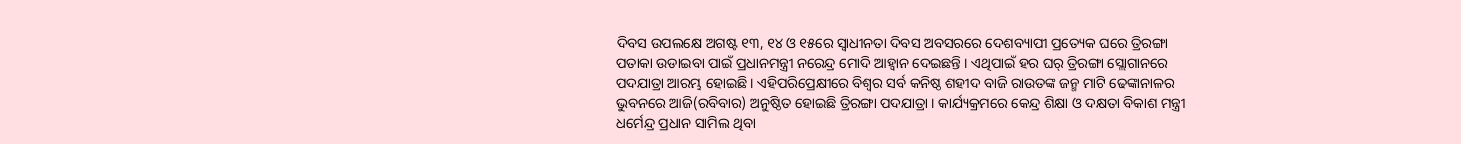ଦିବସ ଉପଲକ୍ଷେ ଅଗଷ୍ଟ ୧୩, ୧୪ ଓ ୧୫ରେ ସ୍ୱାଧୀନତା ଦିବସ ଅବସରରେ ଦେଶବ୍ୟାପୀ ପ୍ରତ୍ୟେକ ଘରେ ତ୍ରିରଙ୍ଗା ପତାକା ଉଡାଇବା ପାଇଁ ପ୍ରଧାନମନ୍ତ୍ରୀ ନରେନ୍ଦ୍ର ମୋଦି ଆହ୍ୱାନ ଦେଇଛନ୍ତି । ଏଥିପାଇଁ ହର ଘର୍ ତ୍ରିରଙ୍ଗା ସ୍ଲୋଗାନରେ ପଦଯାତ୍ରା ଆରମ୍ଭ ହୋଇଛି । ଏହିପରିପ୍ରେକ୍ଷୀରେ ବିଶ୍ୱର ସର୍ବ କନିଷ୍ଠ ଶହୀଦ ବାଜି ରାଉତଙ୍କ ଜନ୍ମ ମାଟି ଢେଙ୍କାନାଳର ଭୁବନରେ ଆଜି(ରବିବାର) ଅନୁଷ୍ଠିତ ହୋଇଛି ତ୍ରିରଙ୍ଗା ପଦଯାତ୍ରା । କାର୍ଯ୍ୟକ୍ରମରେ କେନ୍ଦ୍ର ଶିକ୍ଷା ଓ ଦକ୍ଷତା ବିକାଶ ମନ୍ତ୍ରୀ ଧର୍ମେନ୍ଦ୍ର ପ୍ରଧାନ ସାମିଲ ଥିବା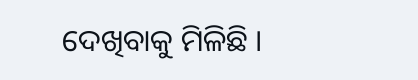ଦେଖିବାକୁ ମିଳିଛି ।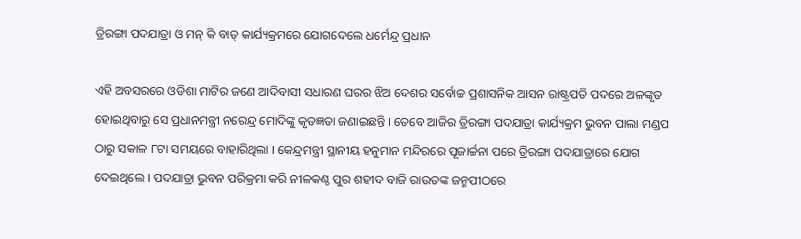ତ୍ରିରଙ୍ଗା ପଦଯାତ୍ରା ଓ ମନ୍ କି ବାତ୍ କାର୍ଯ୍ୟକ୍ରମରେ ଯୋଗଦେଲେ ଧର୍ମେନ୍ଦ୍ର ପ୍ରଧାନ

ଏହି ଅବସରରେ ଓଡିଶା ମାଟିର ଜଣେ ଆଦିବାସୀ ସଧାରଣ ଘରର ଝିଅ ଦେଶର ସର୍ବୋଚ୍ଚ ପ୍ରଶାସନିକ ଆସନ ରାଷ୍ଟ୍ରପତି ପଦରେ ଅଳଙ୍କୃତ ହୋଇଥିବାରୁ ସେ ପ୍ରଧାନମନ୍ତ୍ରୀ ନରେନ୍ଦ୍ର ମୋଦିଙ୍କୁ କୃତଜ୍ଞତା ଜଣାଇଛନ୍ତି । ତେବେ ଆଜିର ତ୍ରିରଙ୍ଗା ପଦଯାତ୍ରା କାର୍ଯ୍ୟକ୍ରମ ଭୁବନ ପାଲା ମଣ୍ଡପ ଠାରୁ ସକାଳ ୮ଟା ସମୟରେ ବାହାରିଥିଲା । କେନ୍ଦ୍ରମନ୍ତ୍ରୀ ସ୍ଥାନୀୟ ହନୁମାନ ମନ୍ଦିରରେ ପୂଜାର୍ଚ୍ଚନା ପରେ ତ୍ରିରଙ୍ଗା ପଦଯାତ୍ରାରେ ଯୋଗ ଦେଇଥିଲେ । ପଦଯାତ୍ରା ଭୁବନ ପରିକ୍ରମା କରି ନୀଳକଣ୍ଠ ପୁର ଶହୀଦ ବାଜି ରାଉତଙ୍କ ଜନ୍ମପୀଠରେ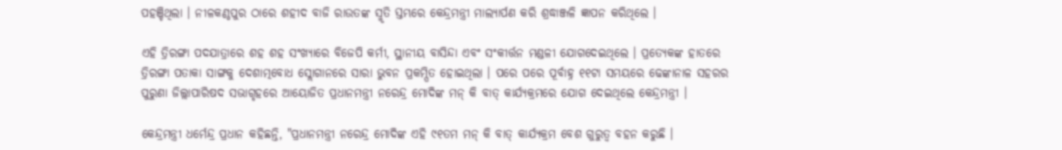ପହଞ୍ଚିଥିଲା । ନୀଳକଣ୍ଠପୁର ଠାରେ ଶହୀଦ ବାଜି ରାଉତଙ୍କ ସ୍ମୃତି ସ୍ତମ୍ଭରେ କେନ୍ଦ୍ରମନ୍ତ୍ରୀ ମାଲ୍ୟାର୍ପଣ କରି ଶ୍ରଦ୍ଧାଞ୍ଜଳି ଜ୍ଞାପନ କରିଥିଲେ ।

ଏହି ତ୍ରିରଙ୍ଗା ପଦଯାତ୍ରାରେ ଶହ ଶହ ସଂଖ୍ୟାରେ ବିଜେପି କର୍ମୀ, ସ୍ଥାନୀୟ ବାସିନ୍ଦା ଏବଂ ସଂକୀର୍ତ୍ତନ ମଣ୍ଡଳୀ ଯୋଗଦେଇଥିଲେ । ପ୍ରତ୍ୟେକଙ୍କ ହାତରେ ତ୍ରିରଙ୍ଗା ପତାକା ସାଙ୍ଗକୁ ଦେଶାତ୍ମବୋଧ ସ୍ଲୋଗାନରେ ସାରା ଭୁବନ ପ୍ରକମ୍ପିତ ହୋଇଥିଲା । ପରେ ପରେ ପୂର୍ବାହ୍ନ ୧୧ଟା ସମୟରେ ଢେଙ୍କାନାଳ ସହରର ପୁରୁଣା ଜିଲ୍ଲାପାରିଷଦ ସଭାଗୃହରେ ଆୟୋଜିତ ପ୍ରଧାନମନ୍ତ୍ରୀ ନରେନ୍ଦ୍ର ମୋଦିଙ୍କ ମନ୍ କି ବାତ୍ କାର୍ଯ୍ୟକ୍ରମରେ ଯୋଗ ଦେଇଥିଲେ କେନ୍ଦ୍ରମନ୍ତ୍ରୀ ।

କେନ୍ଦ୍ରମନ୍ତ୍ରୀ ଧର୍ମେନ୍ଦ୍ର ପ୍ରଧାନ କହିଛନ୍ତି, "ପ୍ରଧାନମନ୍ତ୍ରୀ ନରେନ୍ଦ୍ର ମୋଦିଙ୍କ ଏହି ୯୧ତମ ମନ୍ କି ବାତ୍ କାର୍ଯ୍ୟକ୍ରମ ବେଶ ଗୁରୁତ୍ୱ ବହନ କରୁଛି ।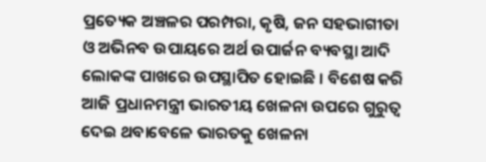ପ୍ରତ୍ୟେକ ଅଞ୍ଚଳର ପରମ୍ପରା, କୃଷି, ଜନ ସହଭାଗୀତା ଓ ଅଭିନବ ଉପାୟରେ ଅର୍ଥ ଉପାର୍ଜନ ବ୍ୟବସ୍ଥା ଆଦି ଲୋକଙ୍କ ପାଖରେ ଉପସ୍ଥାପିତ ହୋଇଛି । ବିଶେଷ କରି ଆଜି ପ୍ରଧାନମନ୍ତ୍ରୀ ଭାରତୀୟ ଖେଳନା ଉପରେ ଗୁରୁତ୍ୱ ଦେଇ ଥବାବେଳେ ଭାରତକୁ ଖେଳନା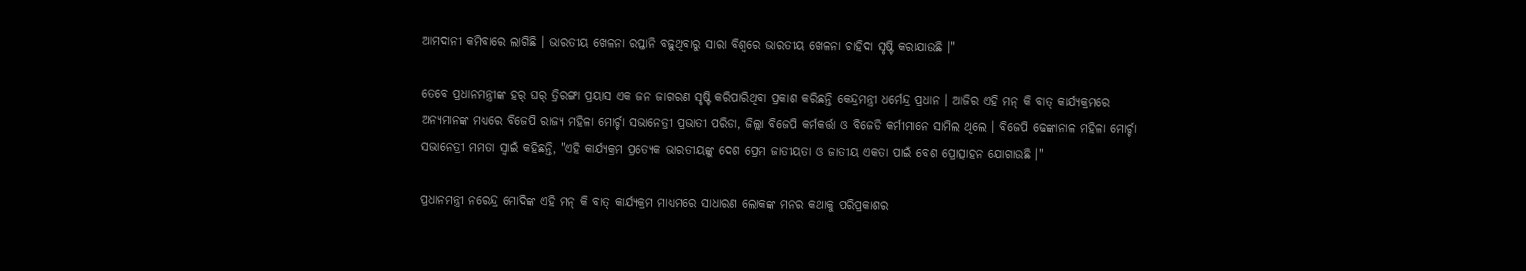ଆମଦାନୀ କମିବାରେ ଲାଗିଛି । ଭାରତୀୟ ଖେଳନା ରପ୍ତାନି ବଢ଼ୁଥିବାରୁ ସାରା ବିଶ୍ୱରେ ଭାରତୀୟ ଖେଳନା ଚାହିଦା ସୃଷ୍ଟି କରାଯାଉଛି ।"

ତେବେ ପ୍ରଧାନମନ୍ତ୍ରୀଙ୍କ ହର୍ ଘର୍ ତ୍ରିରଙ୍ଗା ପ୍ରୟାସ ଏକ ଜନ ଜାଗରଣ ସୃଷ୍ଟି କରିପାରିଥିବା ପ୍ରକାଶ କରିଛନ୍ତି କେନ୍ଦ୍ରମନ୍ତ୍ରୀ ଧର୍ମେନ୍ଦ୍ର ପ୍ରଧାନ । ଆଜିର ଏହି ମନ୍ କି ବାତ୍ କାର୍ଯ୍ୟକ୍ରମରେ ଅନ୍ୟମାନଙ୍କ ମଧ୍ୟରେ ବିଜେପି ରାଜ୍ୟ ମହିଳା ମୋର୍ଚ୍ଚା ସଭାନେତ୍ରୀ ପ୍ରଭାତୀ ପରିଡା, ଜିଲ୍ଲା ବିଜେପି କର୍ମକର୍ତ୍ତା ଓ ବିଜେଡି କର୍ମୀମାନେ ସାମିଲ ଥିଲେ । ବିଜେପି ଢେଙ୍କାନାଳ ମହିଳା ମୋର୍ଚ୍ଚା ସଭାନେତ୍ରୀ ମମତା ସ୍ୱାଇଁ କହିଛନ୍ତି, "ଏହି କାର୍ଯ୍ୟକ୍ରମ ପ୍ରତ୍ୟେକ ଭାରତୀୟଙ୍କୁ ଦେଶ ପ୍ରେମ ଜାତୀୟତା ଓ ଜାତୀୟ ଏକତା ପାଇଁ ବେଶ ପ୍ରୋତ୍ସାହନ ଯୋଗାଉଛି ।"

ପ୍ରଧାନମନ୍ତ୍ରୀ ନରେନ୍ଦ୍ର ମୋଦିଙ୍କ ଏହି ମନ୍ କି ବାତ୍ କାର୍ଯ୍ୟକ୍ରମ ମାଧ୍ୟମରେ ସାଧାରଣ ଲୋକଙ୍କ ମନର କଥାକୁ ପରିପ୍ରକାଶର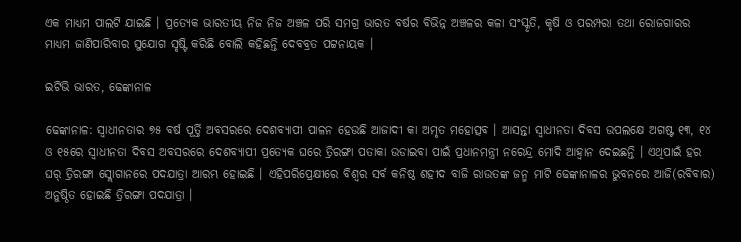ଏକ ମାଧ୍ୟମ ପାଲଟି ଯାଇଛି । ପ୍ରତ୍ୟେକ ଭାରତୀୟ ନିଜ ନିଜ ଅଞ୍ଚଳ ପରି ସମଗ୍ର ଭାରତ ବର୍ଷର ବିଭିନ୍ନ ଅଞ୍ଚଳର କଳା ସଂସ୍କୃତି, କୃଷି ଓ ପରମ୍ପରା ତଥା ରୋଜଗାରର ମାଧ୍ୟମ ଜାଣିପାରିବାର ସୁଯୋଗ ସୃଷ୍ଟି କରିଛି ବୋଲି କହିଛନ୍ତି ଦେବବ୍ରତ ପଟ୍ଟନାୟକ ।

ଇଟିଭି ଭାରତ, ଢେଙ୍କାନାଳ

ଢେଙ୍କାନାଳ: ସ୍ବାଧୀନତାର ୭୫ ବର୍ଷ ପୂର୍ତ୍ତି ଅବସରରେ ଦେଶବ୍ୟାପୀ ପାଳନ ହେଉଛି ଆଜାଦୀ କା ଅମୃତ ମହୋତ୍ସବ । ଆସନ୍ତା ସ୍ୱାଧୀନତା ଦିବସ ଉପଲକ୍ଷେ ଅଗଷ୍ଟ ୧୩, ୧୪ ଓ ୧୫ରେ ସ୍ୱାଧୀନତା ଦିବସ ଅବସରରେ ଦେଶବ୍ୟାପୀ ପ୍ରତ୍ୟେକ ଘରେ ତ୍ରିରଙ୍ଗା ପତାକା ଉଡାଇବା ପାଇଁ ପ୍ରଧାନମନ୍ତ୍ରୀ ନରେନ୍ଦ୍ର ମୋଦି ଆହ୍ୱାନ ଦେଇଛନ୍ତି । ଏଥିପାଇଁ ହର ଘର୍ ତ୍ରିରଙ୍ଗା ସ୍ଲୋଗାନରେ ପଦଯାତ୍ରା ଆରମ୍ଭ ହୋଇଛି । ଏହିପରିପ୍ରେକ୍ଷୀରେ ବିଶ୍ୱର ସର୍ବ କନିଷ୍ଠ ଶହୀଦ ବାଜି ରାଉତଙ୍କ ଜନ୍ମ ମାଟି ଢେଙ୍କାନାଳର ଭୁବନରେ ଆଜି(ରବିବାର) ଅନୁଷ୍ଠିତ ହୋଇଛି ତ୍ରିରଙ୍ଗା ପଦଯାତ୍ରା ।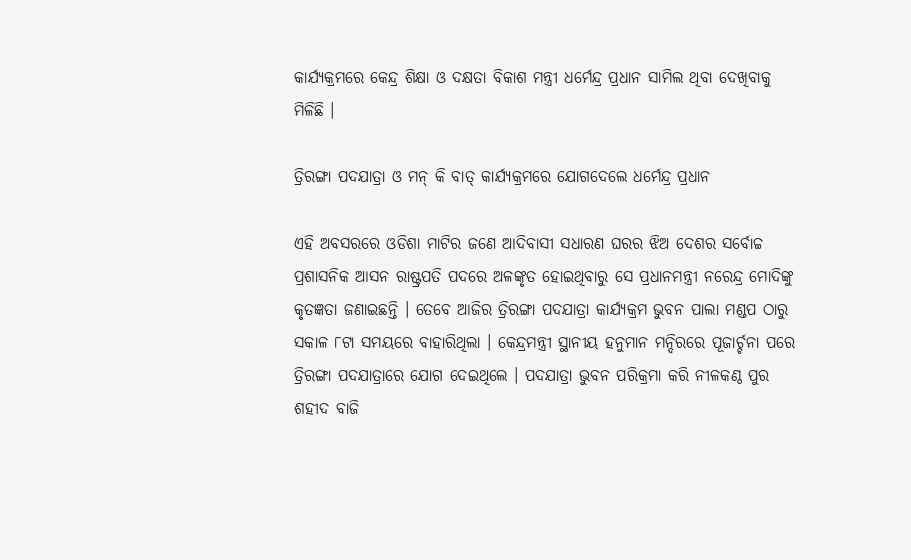କାର୍ଯ୍ୟକ୍ରମରେ କେନ୍ଦ୍ର ଶିକ୍ଷା ଓ ଦକ୍ଷତା ବିକାଶ ମନ୍ତ୍ରୀ ଧର୍ମେନ୍ଦ୍ର ପ୍ରଧାନ ସାମିଲ ଥିବା ଦେଖିବାକୁ ମିଳିଛି ।

ତ୍ରିରଙ୍ଗା ପଦଯାତ୍ରା ଓ ମନ୍ କି ବାତ୍ କାର୍ଯ୍ୟକ୍ରମରେ ଯୋଗଦେଲେ ଧର୍ମେନ୍ଦ୍ର ପ୍ରଧାନ

ଏହି ଅବସରରେ ଓଡିଶା ମାଟିର ଜଣେ ଆଦିବାସୀ ସଧାରଣ ଘରର ଝିଅ ଦେଶର ସର୍ବୋଚ୍ଚ ପ୍ରଶାସନିକ ଆସନ ରାଷ୍ଟ୍ରପତି ପଦରେ ଅଳଙ୍କୃତ ହୋଇଥିବାରୁ ସେ ପ୍ରଧାନମନ୍ତ୍ରୀ ନରେନ୍ଦ୍ର ମୋଦିଙ୍କୁ କୃତଜ୍ଞତା ଜଣାଇଛନ୍ତି । ତେବେ ଆଜିର ତ୍ରିରଙ୍ଗା ପଦଯାତ୍ରା କାର୍ଯ୍ୟକ୍ରମ ଭୁବନ ପାଲା ମଣ୍ଡପ ଠାରୁ ସକାଳ ୮ଟା ସମୟରେ ବାହାରିଥିଲା । କେନ୍ଦ୍ରମନ୍ତ୍ରୀ ସ୍ଥାନୀୟ ହନୁମାନ ମନ୍ଦିରରେ ପୂଜାର୍ଚ୍ଚନା ପରେ ତ୍ରିରଙ୍ଗା ପଦଯାତ୍ରାରେ ଯୋଗ ଦେଇଥିଲେ । ପଦଯାତ୍ରା ଭୁବନ ପରିକ୍ରମା କରି ନୀଳକଣ୍ଠ ପୁର ଶହୀଦ ବାଜି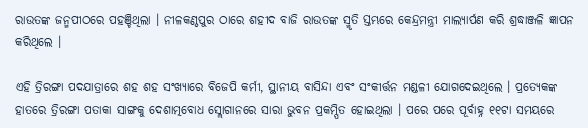ରାଉତଙ୍କ ଜନ୍ମପୀଠରେ ପହଞ୍ଚିଥିଲା । ନୀଳକଣ୍ଠପୁର ଠାରେ ଶହୀଦ ବାଜି ରାଉତଙ୍କ ସ୍ମୃତି ସ୍ତମ୍ଭରେ କେନ୍ଦ୍ରମନ୍ତ୍ରୀ ମାଲ୍ୟାର୍ପଣ କରି ଶ୍ରଦ୍ଧାଞ୍ଜଳି ଜ୍ଞାପନ କରିଥିଲେ ।

ଏହି ତ୍ରିରଙ୍ଗା ପଦଯାତ୍ରାରେ ଶହ ଶହ ସଂଖ୍ୟାରେ ବିଜେପି କର୍ମୀ, ସ୍ଥାନୀୟ ବାସିନ୍ଦା ଏବଂ ସଂକୀର୍ତ୍ତନ ମଣ୍ଡଳୀ ଯୋଗଦେଇଥିଲେ । ପ୍ରତ୍ୟେକଙ୍କ ହାତରେ ତ୍ରିରଙ୍ଗା ପତାକା ସାଙ୍ଗକୁ ଦେଶାତ୍ମବୋଧ ସ୍ଲୋଗାନରେ ସାରା ଭୁବନ ପ୍ରକମ୍ପିତ ହୋଇଥିଲା । ପରେ ପରେ ପୂର୍ବାହ୍ନ ୧୧ଟା ସମୟରେ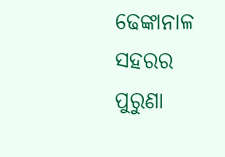ଢେଙ୍କାନାଳ ସହରର ପୁରୁଣା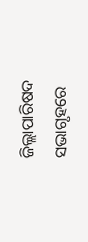ଜିଲ୍ଲାପାରିଷଦ ସଭାଗୃହରେ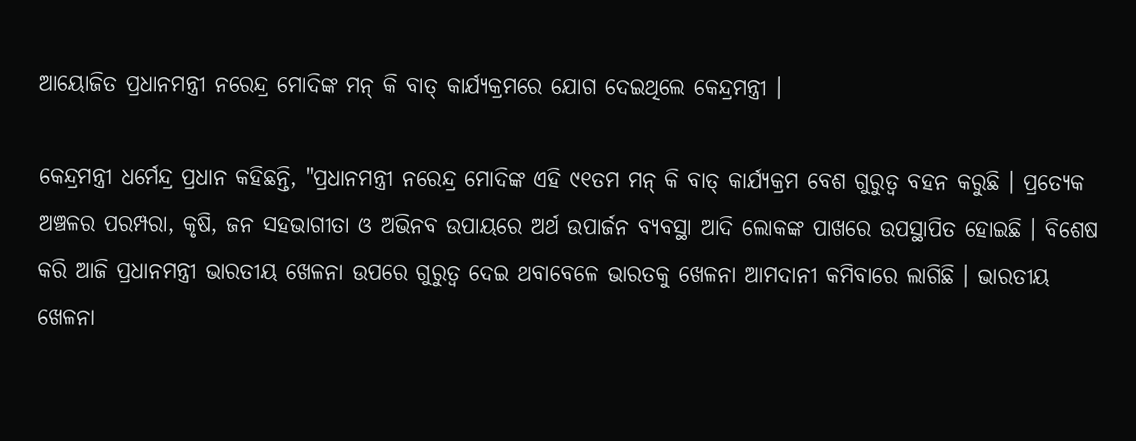ଆୟୋଜିତ ପ୍ରଧାନମନ୍ତ୍ରୀ ନରେନ୍ଦ୍ର ମୋଦିଙ୍କ ମନ୍ କି ବାତ୍ କାର୍ଯ୍ୟକ୍ରମରେ ଯୋଗ ଦେଇଥିଲେ କେନ୍ଦ୍ରମନ୍ତ୍ରୀ ।

କେନ୍ଦ୍ରମନ୍ତ୍ରୀ ଧର୍ମେନ୍ଦ୍ର ପ୍ରଧାନ କହିଛନ୍ତି, "ପ୍ରଧାନମନ୍ତ୍ରୀ ନରେନ୍ଦ୍ର ମୋଦିଙ୍କ ଏହି ୯୧ତମ ମନ୍ କି ବାତ୍ କାର୍ଯ୍ୟକ୍ରମ ବେଶ ଗୁରୁତ୍ୱ ବହନ କରୁଛି । ପ୍ରତ୍ୟେକ ଅଞ୍ଚଳର ପରମ୍ପରା, କୃଷି, ଜନ ସହଭାଗୀତା ଓ ଅଭିନବ ଉପାୟରେ ଅର୍ଥ ଉପାର୍ଜନ ବ୍ୟବସ୍ଥା ଆଦି ଲୋକଙ୍କ ପାଖରେ ଉପସ୍ଥାପିତ ହୋଇଛି । ବିଶେଷ କରି ଆଜି ପ୍ରଧାନମନ୍ତ୍ରୀ ଭାରତୀୟ ଖେଳନା ଉପରେ ଗୁରୁତ୍ୱ ଦେଇ ଥବାବେଳେ ଭାରତକୁ ଖେଳନା ଆମଦାନୀ କମିବାରେ ଲାଗିଛି । ଭାରତୀୟ ଖେଳନା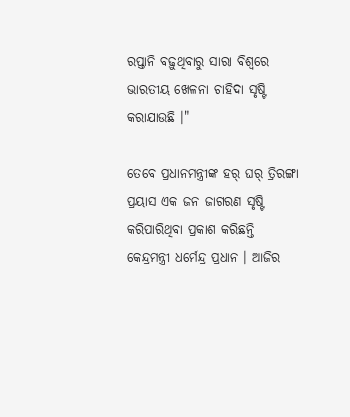ରପ୍ତାନି ବଢ଼ୁଥିବାରୁ ସାରା ବିଶ୍ୱରେ ଭାରତୀୟ ଖେଳନା ଚାହିଦା ସୃଷ୍ଟି କରାଯାଉଛି ।"

ତେବେ ପ୍ରଧାନମନ୍ତ୍ରୀଙ୍କ ହର୍ ଘର୍ ତ୍ରିରଙ୍ଗା ପ୍ରୟାସ ଏକ ଜନ ଜାଗରଣ ସୃଷ୍ଟି କରିପାରିଥିବା ପ୍ରକାଶ କରିଛନ୍ତି କେନ୍ଦ୍ରମନ୍ତ୍ରୀ ଧର୍ମେନ୍ଦ୍ର ପ୍ରଧାନ । ଆଜିର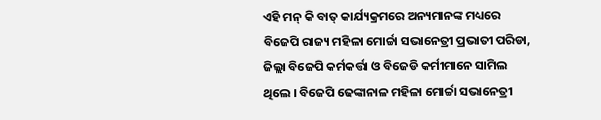ଏହି ମନ୍ କି ବାତ୍ କାର୍ଯ୍ୟକ୍ରମରେ ଅନ୍ୟମାନଙ୍କ ମଧ୍ୟରେ ବିଜେପି ରାଜ୍ୟ ମହିଳା ମୋର୍ଚ୍ଚା ସଭାନେତ୍ରୀ ପ୍ରଭାତୀ ପରିଡା, ଜିଲ୍ଲା ବିଜେପି କର୍ମକର୍ତ୍ତା ଓ ବିଜେଡି କର୍ମୀମାନେ ସାମିଲ ଥିଲେ । ବିଜେପି ଢେଙ୍କାନାଳ ମହିଳା ମୋର୍ଚ୍ଚା ସଭାନେତ୍ରୀ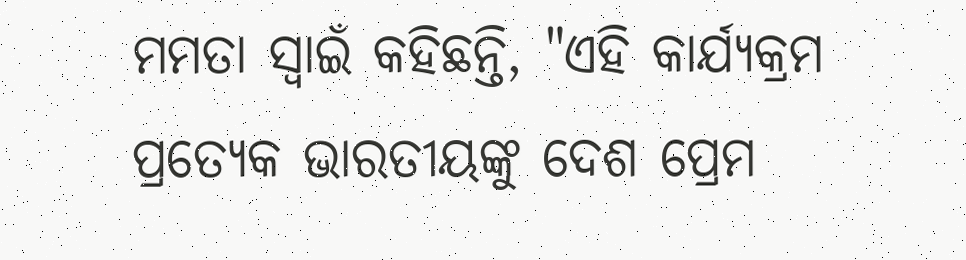ମମତା ସ୍ୱାଇଁ କହିଛନ୍ତି, "ଏହି କାର୍ଯ୍ୟକ୍ରମ ପ୍ରତ୍ୟେକ ଭାରତୀୟଙ୍କୁ ଦେଶ ପ୍ରେମ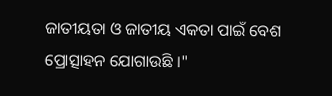ଜାତୀୟତା ଓ ଜାତୀୟ ଏକତା ପାଇଁ ବେଶ ପ୍ରୋତ୍ସାହନ ଯୋଗାଉଛି ।"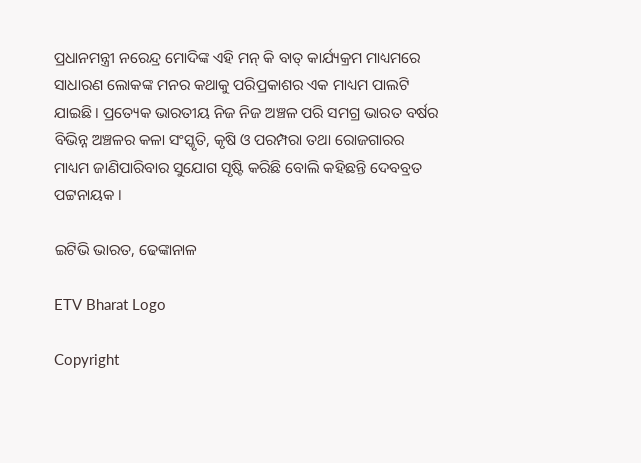ପ୍ରଧାନମନ୍ତ୍ରୀ ନରେନ୍ଦ୍ର ମୋଦିଙ୍କ ଏହି ମନ୍ କି ବାତ୍ କାର୍ଯ୍ୟକ୍ରମ ମାଧ୍ୟମରେ ସାଧାରଣ ଲୋକଙ୍କ ମନର କଥାକୁ ପରିପ୍ରକାଶର ଏକ ମାଧ୍ୟମ ପାଲଟି ଯାଇଛି । ପ୍ରତ୍ୟେକ ଭାରତୀୟ ନିଜ ନିଜ ଅଞ୍ଚଳ ପରି ସମଗ୍ର ଭାରତ ବର୍ଷର ବିଭିନ୍ନ ଅଞ୍ଚଳର କଳା ସଂସ୍କୃତି, କୃଷି ଓ ପରମ୍ପରା ତଥା ରୋଜଗାରର ମାଧ୍ୟମ ଜାଣିପାରିବାର ସୁଯୋଗ ସୃଷ୍ଟି କରିଛି ବୋଲି କହିଛନ୍ତି ଦେବବ୍ରତ ପଟ୍ଟନାୟକ ।

ଇଟିଭି ଭାରତ, ଢେଙ୍କାନାଳ

ETV Bharat Logo

Copyright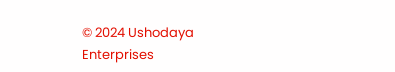© 2024 Ushodaya Enterprises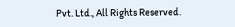Pvt. Ltd., All Rights Reserved.